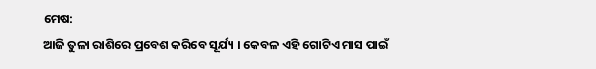ମେଷ:
ଆଜି ତୁଳା ରାଶିରେ ପ୍ରବେଶ କରିବେ ସୂର୍ଯ୍ୟ । କେବଳ ଏହି ଗୋଟିଏ ମାସ ପାଇଁ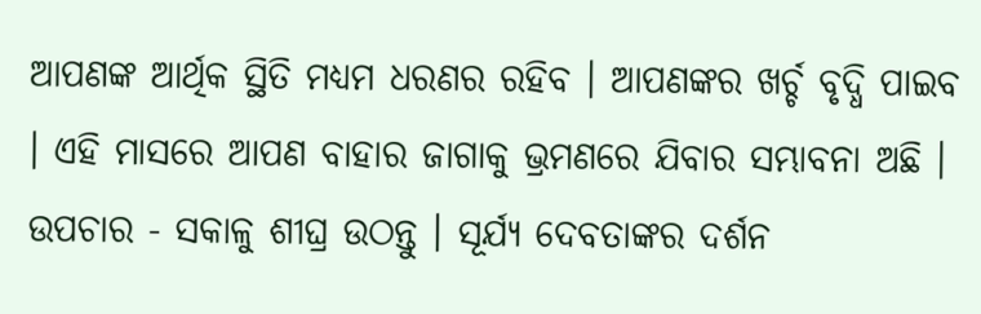ଆପଣଙ୍କ ଆର୍ଥିକ ସ୍ଥିତି ମଧ୍ୟମ ଧରଣର ରହିବ । ଆପଣଙ୍କର ଖର୍ଚ୍ଚ ବୃଦ୍ଧି ପାଇବ । ଏହି ମାସରେ ଆପଣ ବାହାର ଜାଗାକୁ ଭ୍ରମଣରେ ଯିବାର ସମ୍ଭାବନା ଅଛି ।
ଉପଚାର - ସକାଳୁ ଶୀଘ୍ର ଉଠନ୍ତୁ । ସୂର୍ଯ୍ୟ ଦେବତାଙ୍କର ଦର୍ଶନ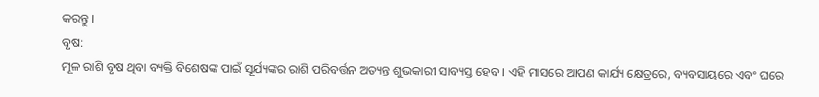କରନ୍ତୁ ।
ବୃଷ:
ମୂଳ ରାଶି ବୃଷ ଥିବା ବ୍ୟକ୍ତି ବିଶେଷଙ୍କ ପାଇଁ ସୂର୍ଯ୍ୟଙ୍କର ରାଶି ପରିବର୍ତ୍ତନ ଅତ୍ୟନ୍ତ ଶୁଭକାରୀ ସାବ୍ୟସ୍ତ ହେବ । ଏହି ମାସରେ ଆପଣ କାର୍ଯ୍ୟ କ୍ଷେତ୍ରରେ, ବ୍ୟବସାୟରେ ଏବଂ ଘରେ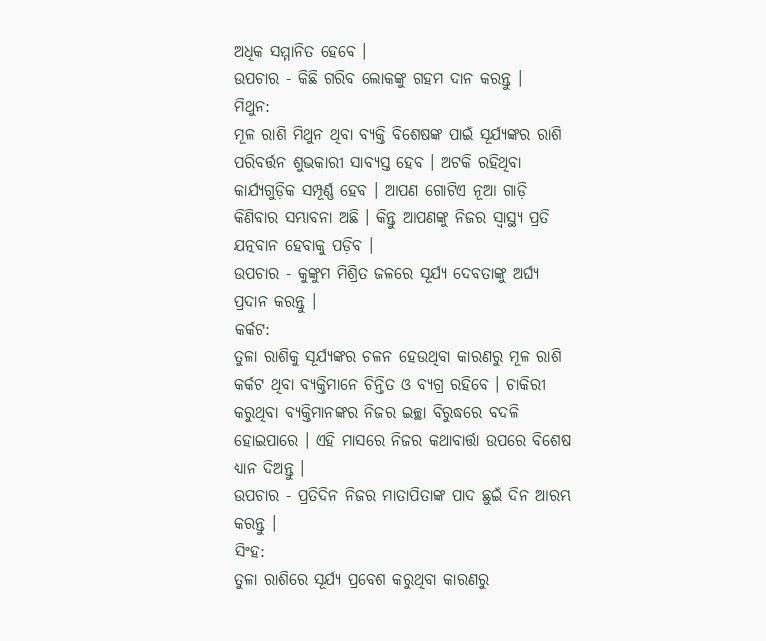ଅଧିକ ସମ୍ମାନିତ ହେବେ ।
ଉପଚାର - କିଛି ଗରିବ ଲୋକଙ୍କୁ ଗହମ ଦାନ କରନ୍ତୁ ।
ମିଥୁନ:
ମୂଳ ରାଶି ମିଥୁନ ଥିବା ବ୍ୟକ୍ତି ବିଶେଷଙ୍କ ପାଇଁ ସୂର୍ଯ୍ୟଙ୍କର ରାଶି ପରିବର୍ତ୍ତନ ଶୁଭକାରୀ ସାବ୍ୟସ୍ତ ହେବ । ଅଟକି ରହିଥିବା କାର୍ଯ୍ୟଗୁଡ଼ିକ ସମ୍ପୂର୍ଣ୍ଣ ହେବ । ଆପଣ ଗୋଟିଏ ନୂଆ ଗାଡ଼ି କିଣିବାର ସମ୍ଭାବନା ଅଛି । କିନ୍ତୁ ଆପଣଙ୍କୁ ନିଜର ସ୍ଵାସ୍ଥ୍ୟ ପ୍ରତି ଯତ୍ନବାନ ହେବାକୁ ପଡ଼ିବ ।
ଉପଚାର - କୁଙ୍କୁମ ମିଶ୍ରିତ ଜଳରେ ସୂର୍ଯ୍ୟ ଦେବତାଙ୍କୁ ଅର୍ଘ୍ୟ ପ୍ରଦାନ କରନ୍ତୁ ।
କର୍କଟ:
ତୁଳା ରାଶିକୁ ସୂର୍ଯ୍ୟଙ୍କର ଚଳନ ହେଉଥିବା କାରଣରୁ ମୂଳ ରାଶି କର୍କଟ ଥିବା ବ୍ୟକ୍ତିମାନେ ଚିନ୍ତିତ ଓ ବ୍ୟଗ୍ର ରହିବେ । ଚାକିରୀ କରୁଥିବା ବ୍ୟକ୍ତିମାନଙ୍କର ନିଜର ଇଚ୍ଛା ବିରୁଦ୍ଧରେ ବଦଳି ହୋଇପାରେ । ଏହି ମାସରେ ନିଜର କଥାବାର୍ତ୍ତା ଉପରେ ବିଶେଷ ଧ୍ୟାନ ଦିଅନ୍ତୁ ।
ଉପଚାର - ପ୍ରତିଦିନ ନିଜର ମାତାପିତାଙ୍କ ପାଦ ଛୁଇଁ ଦିନ ଆରମ୍ଭ କରନ୍ତୁ ।
ସିଂହ:
ତୁଳା ରାଶିରେ ସୂର୍ଯ୍ୟ ପ୍ରବେଶ କରୁଥିବା କାରଣରୁ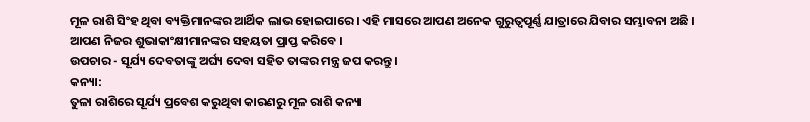ମୂଳ ରାଶି ସିଂହ ଥିବା ବ୍ୟକ୍ତିମାନଙ୍କର ଆର୍ଥିକ ଲାଭ ହୋଇପାରେ । ଏହି ମାସରେ ଆପଣ ଅନେକ ଗୁରୁତ୍ବପୂର୍ଣ୍ଣ ଯାତ୍ରାରେ ଯିବାର ସମ୍ଭାବନା ଅଛି । ଆପଣ ନିଜର ଶୁଭାକାଂକ୍ଷୀମାନଙ୍କର ସହୟତା ପ୍ରାପ୍ତ କରିବେ ।
ଉପଚାର - ସୂର୍ଯ୍ୟ ଦେବତାଙ୍କୁ ଅର୍ଘ୍ୟ ଦେବା ସହିତ ତାଙ୍କର ମନ୍ତ୍ର ଜପ କରନ୍ତୁ ।
କନ୍ୟା:
ତୁଳା ରାଶିରେ ସୂର୍ଯ୍ୟ ପ୍ରବେଶ କରୁଥିବା କାରଣରୁ ମୂଳ ରାଶି କନ୍ୟା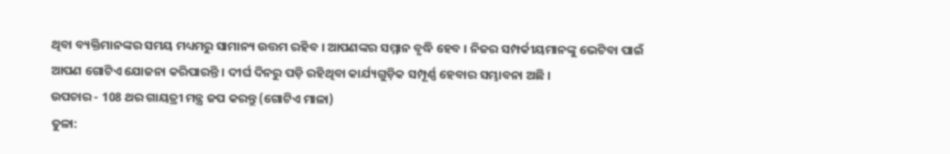ଥିବା ବ୍ୟକ୍ତିମାନଙ୍କର ସମୟ ମଧ୍ୟମରୁ ସାମାନ୍ୟ ଉତ୍ତମ ରହିବ । ଆପଣଙ୍କର ସମ୍ମାନ ବୃଦ୍ଧି ହେବ । ନିଜର ସମ୍ପର୍କୀୟମାନଙ୍କୁ ଭେଟିବା ପାଇଁ ଆପଣ ଗୋଟିଏ ଯୋଜନା କରିପାରନ୍ତି । ଦୀର୍ଘ ଦିନରୁ ପଡ଼ି ରହିଥିବା କାର୍ଯ୍ୟଗୁଡ଼ିକ ସମ୍ପୂର୍ଣ୍ଣ ହେବାର ସମ୍ଭାବନା ଅଛି ।
ଉପଚାର - 108 ଥର ଗାୟତ୍ରୀ ମନ୍ତ୍ର ଜପ କରନ୍ତୁ (ଗୋଟିଏ ମାଳା)
ତୁଳା: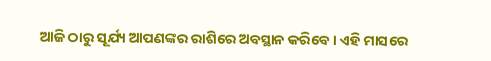ଆଜି ଠାରୁ ସୂର୍ଯ୍ୟ ଆପଣଙ୍କର ରାଶିରେ ଅବସ୍ଥାନ କରିବେ । ଏହି ମାସରେ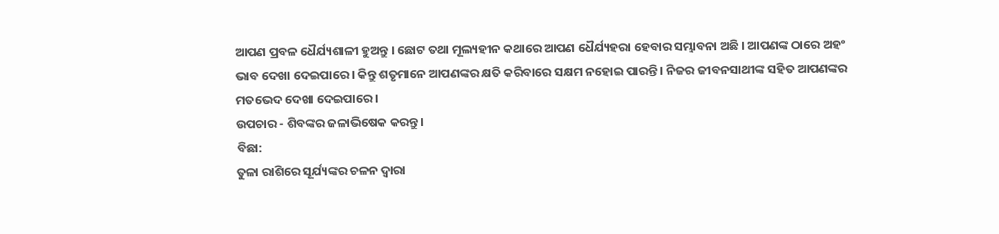ଆପଣ ପ୍ରବଳ ଧୈର୍ଯ୍ୟଶାଳୀ ହୁଅନ୍ତୁ । ଛୋଟ ତଥା ମୂଲ୍ୟହୀନ କଥାରେ ଆପଣ ଧୈର୍ଯ୍ୟହରା ହେବାର ସମ୍ଭାବନା ଅଛି । ଆପଣଙ୍କ ଠାରେ ଅହଂ ଭାବ ଦେଖା ଦେଇପାରେ । କିନ୍ତୁ ଶତୃମାନେ ଆପଣଙ୍କର କ୍ଷତି କରିବାରେ ସକ୍ଷମ ନହୋଇ ପାରନ୍ତି । ନିଜର ଜୀବନସାଥୀଙ୍କ ସହିତ ଆପଣଙ୍କର ମତଭେଦ ଦେଖା ଦେଇପାରେ ।
ଉପଚାର - ଶିବଙ୍କର ଜଳାଭିଷେକ କରନ୍ତୁ ।
ବିଛା:
ତୁଳା ରାଶିରେ ସୂର୍ଯ୍ୟଙ୍କର ଚଳନ ଦ୍ଵାରା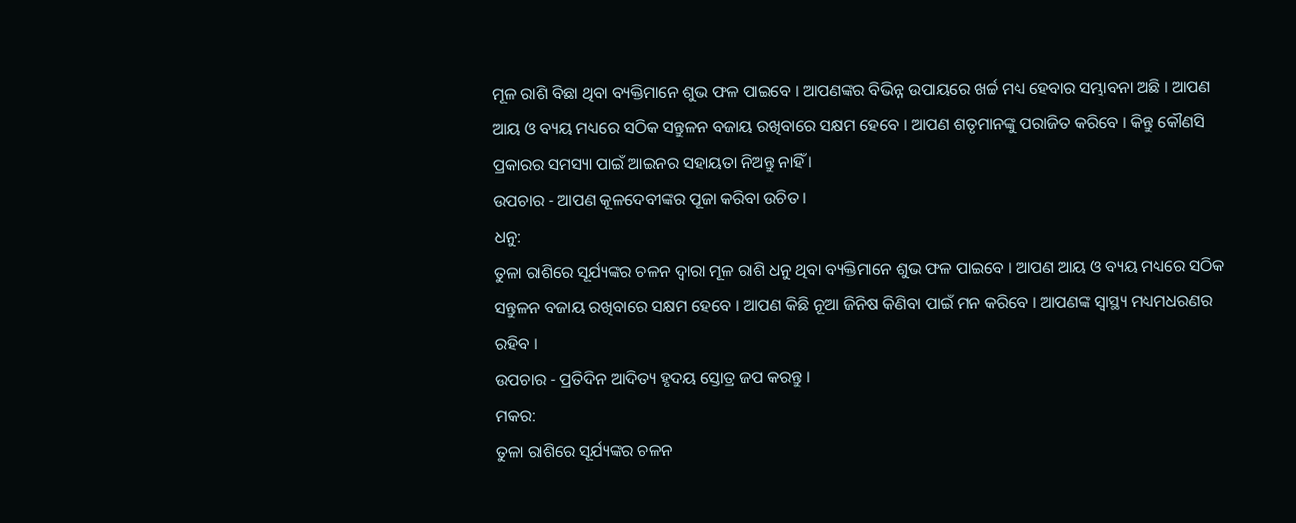ମୂଳ ରାଶି ବିଛା ଥିବା ବ୍ୟକ୍ତିମାନେ ଶୁଭ ଫଳ ପାଇବେ । ଆପଣଙ୍କର ବିଭିନ୍ନ ଉପାୟରେ ଖର୍ଚ୍ଚ ମଧ୍ୟ ହେବାର ସମ୍ଭାବନା ଅଛି । ଆପଣ ଆୟ ଓ ବ୍ୟୟ ମଧ୍ୟରେ ସଠିକ ସନ୍ତୁଳନ ବଜାୟ ରଖିବାରେ ସକ୍ଷମ ହେବେ । ଆପଣ ଶତୃମାନଙ୍କୁ ପରାଜିତ କରିବେ । କିନ୍ତୁ କୌଣସି ପ୍ରକାରର ସମସ୍ୟା ପାଇଁ ଆଇନର ସହାୟତା ନିଅନ୍ତୁ ନାହିଁ ।
ଉପଚାର - ଆପଣ କୂଳଦେବୀଙ୍କର ପୂଜା କରିବା ଉଚିତ ।
ଧନୁ:
ତୁଳା ରାଶିରେ ସୂର୍ଯ୍ୟଙ୍କର ଚଳନ ଦ୍ଵାରା ମୂଳ ରାଶି ଧନୁ ଥିବା ବ୍ୟକ୍ତିମାନେ ଶୁଭ ଫଳ ପାଇବେ । ଆପଣ ଆୟ ଓ ବ୍ୟୟ ମଧ୍ୟରେ ସଠିକ ସନ୍ତୁଳନ ବଜାୟ ରଖିବାରେ ସକ୍ଷମ ହେବେ । ଆପଣ କିଛି ନୂଆ ଜିନିଷ କିଣିବା ପାଇଁ ମନ କରିବେ । ଆପଣଙ୍କ ସ୍ଵାସ୍ଥ୍ୟ ମଧ୍ୟମଧରଣର ରହିବ ।
ଉପଚାର - ପ୍ରତିଦିନ ଆଦିତ୍ୟ ହୃଦୟ ସ୍ତୋତ୍ର ଜପ କରନ୍ତୁ ।
ମକର:
ତୁଳା ରାଶିରେ ସୂର୍ଯ୍ୟଙ୍କର ଚଳନ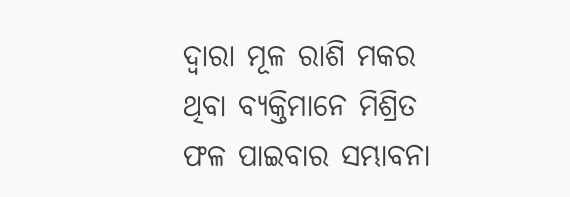ଦ୍ଵାରା ମୂଳ ରାଶି ମକର ଥିବା ବ୍ୟକ୍ତିମାନେ ମିଶ୍ରିତ ଫଳ ପାଇବାର ସମ୍ଭାବନା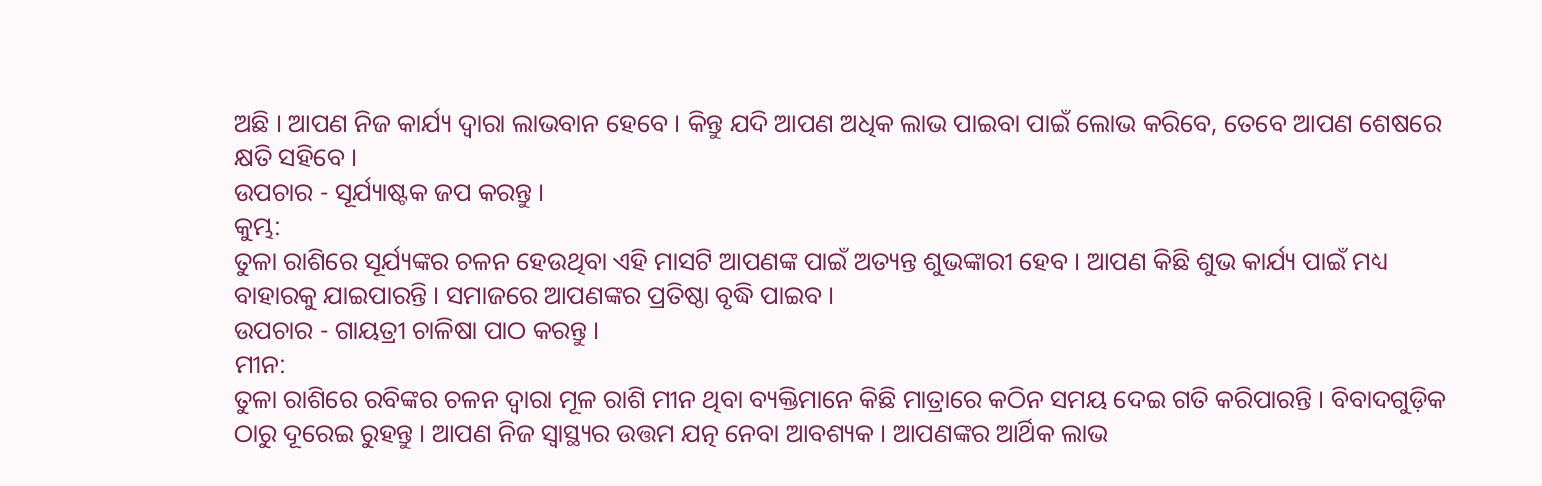ଅଛି । ଆପଣ ନିଜ କାର୍ଯ୍ୟ ଦ୍ଵାରା ଲାଭବାନ ହେବେ । କିନ୍ତୁ ଯଦି ଆପଣ ଅଧିକ ଲାଭ ପାଇବା ପାଇଁ ଲୋଭ କରିବେ, ତେବେ ଆପଣ ଶେଷରେ କ୍ଷତି ସହିବେ ।
ଉପଚାର - ସୂର୍ଯ୍ୟାଷ୍ଟକ ଜପ କରନ୍ତୁ ।
କୁମ୍ଭ:
ତୁଳା ରାଶିରେ ସୂର୍ଯ୍ୟଙ୍କର ଚଳନ ହେଉଥିବା ଏହି ମାସଟି ଆପଣଙ୍କ ପାଇଁ ଅତ୍ୟନ୍ତ ଶୁଭଙ୍କାରୀ ହେବ । ଆପଣ କିଛି ଶୁଭ କାର୍ଯ୍ୟ ପାଇଁ ମଧ୍ୟ ବାହାରକୁ ଯାଇପାରନ୍ତି । ସମାଜରେ ଆପଣଙ୍କର ପ୍ରତିଷ୍ଠା ବୃଦ୍ଧି ପାଇବ ।
ଉପଚାର - ଗାୟତ୍ରୀ ଚାଳିଷା ପାଠ କରନ୍ତୁ ।
ମୀନ:
ତୁଳା ରାଶିରେ ରବିଙ୍କର ଚଳନ ଦ୍ଵାରା ମୂଳ ରାଶି ମୀନ ଥିବା ବ୍ୟକ୍ତିମାନେ କିଛି ମାତ୍ରାରେ କଠିନ ସମୟ ଦେଇ ଗତି କରିପାରନ୍ତି । ବିବାଦଗୁଡ଼ିକ ଠାରୁ ଦୂରେଇ ରୁହନ୍ତୁ । ଆପଣ ନିଜ ସ୍ଵାସ୍ଥ୍ୟର ଉତ୍ତମ ଯତ୍ନ ନେବା ଆବଶ୍ୟକ । ଆପଣଙ୍କର ଆର୍ଥିକ ଲାଭ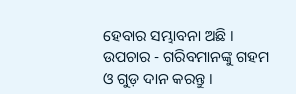ହେବାର ସମ୍ଭାବନା ଅଛି ।
ଉପଚାର - ଗରିବମାନଙ୍କୁ ଗହମ ଓ ଗୁଡ଼ ଦାନ କରନ୍ତୁ ।